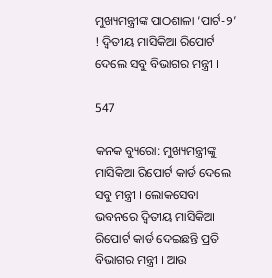ମୁଖ୍ୟମନ୍ତ୍ରୀଙ୍କ ପାଠଶାଳା ‘ପାର୍ଟ-୨’ ! ଦ୍ୱିତୀୟ ମାସିକିଆ ରିପୋର୍ଟ ଦେଲେ ସବୁ ବିଭାଗର ମନ୍ତ୍ରୀ ।

547

କନକ ବ୍ୟୁରୋ: ମୁଖ୍ୟମନ୍ତ୍ରୀଙ୍କୁ ମାସିକିଆ ରିପୋର୍ଟ କାର୍ଡ ଦେଲେ ସବୁ ମନ୍ତ୍ରୀ । ଲୋକସେବା ଭବନରେ ଦ୍ୱିତୀୟ ମାସିକିଆ ରିପୋର୍ଟ କାର୍ଡ ଦେଇଛନ୍ତି ପ୍ରତି ବିଭାଗର ମନ୍ତ୍ରୀ । ଆଉ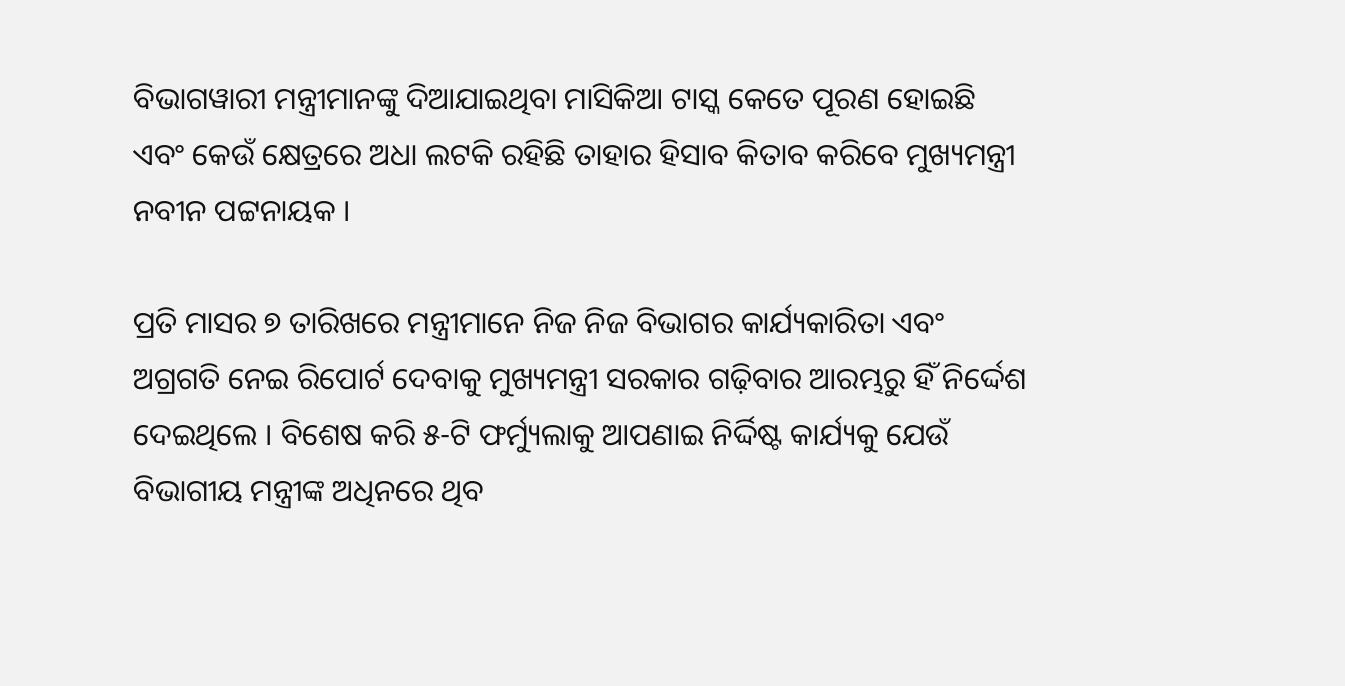ବିଭାଗୱାରୀ ମନ୍ତ୍ରୀମାନଙ୍କୁ ଦିଆଯାଇଥିବା ମାସିକିଆ ଟାସ୍କ କେତେ ପୂରଣ ହୋଇଛି ଏବଂ କେଉଁ କ୍ଷେତ୍ରରେ ଅଧା ଲଟକି ରହିଛି ତାହାର ହିସାବ କିତାବ କରିବେ ମୁଖ୍ୟମନ୍ତ୍ରୀ ନବୀନ ପଟ୍ଟନାୟକ ।

ପ୍ରତି ମାସର ୭ ତାରିଖରେ ମନ୍ତ୍ରୀମାନେ ନିଜ ନିଜ ବିଭାଗର କାର୍ଯ୍ୟକାରିତା ଏବଂ ଅଗ୍ରଗତି ନେଇ ରିପୋର୍ଟ ଦେବାକୁ ମୁଖ୍ୟମନ୍ତ୍ରୀ ସରକାର ଗଢ଼ିବାର ଆରମ୍ଭରୁ ହିଁ ନିର୍ଦ୍ଦେଶ ଦେଇଥିଲେ । ବିଶେଷ କରି ୫-ଟି ଫର୍ମ୍ୟୁଲାକୁ ଆପଣାଇ ନିର୍ଦ୍ଦିଷ୍ଟ କାର୍ଯ୍ୟକୁ ଯେଉଁ ବିଭାଗୀୟ ମନ୍ତ୍ରୀଙ୍କ ଅଧିନରେ ଥିବ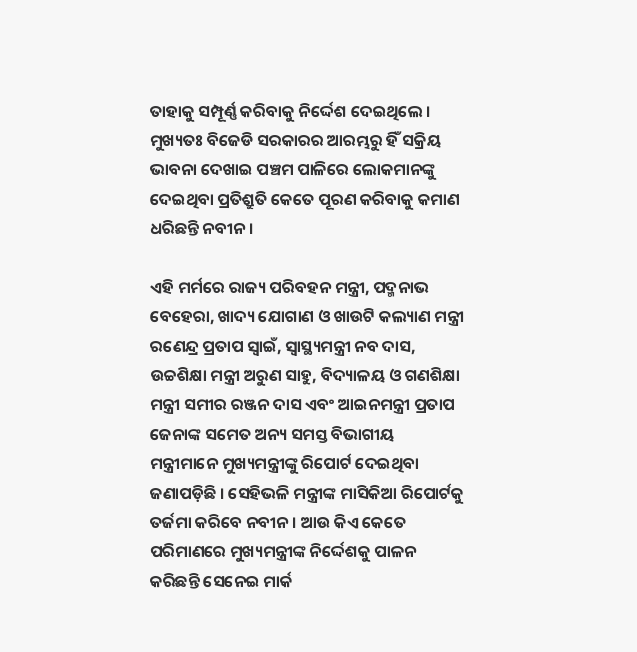ତାହାକୁ ସମ୍ପୂର୍ଣ୍ଣ କରିବାକୁ ନିର୍ଦ୍ଦେଶ ଦେଇଥିଲେ । ମୁଖ୍ୟତଃ ବିଜେଡି ସରକାରର ଆରମ୍ଭରୁ ହିଁ ସକ୍ରିୟ ଭାବନା ଦେଖାଇ ପଞ୍ଚମ ପାଳିରେ ଲୋକମାନଙ୍କୁ ଦେଇଥିବା ପ୍ରତିଶ୍ରୁତି କେତେ ପୂରଣ କରିବାକୁ କମାଣ ଧରିଛନ୍ତି ନବୀନ ।

ଏହି ମର୍ମରେ ରାଜ୍ୟ ପରିବହନ ମନ୍ତ୍ରୀ, ପଦ୍ମନାଭ ବେହେରା, ଖାଦ୍ୟ ଯୋଗାଣ ଓ ଖାଉଟି କଲ୍ୟାଣ ମନ୍ତ୍ରୀ ରଣେନ୍ଦ୍ର ପ୍ରତାପ ସ୍ୱାଇଁ, ସ୍ୱାସ୍ଥ୍ୟମନ୍ତ୍ରୀ ନବ ଦାସ, ଉଚ୍ଚଶିକ୍ଷା ମନ୍ତ୍ରୀ ଅରୁଣ ସାହୁ, ବିଦ୍ୟାଳୟ ଓ ଗଣଶିକ୍ଷା ମନ୍ତ୍ରୀ ସମୀର ରଞ୍ଜନ ଦାସ ଏବଂ ଆଇନମନ୍ତ୍ରୀ ପ୍ରତାପ ଜେନାଙ୍କ ସମେତ ଅନ୍ୟ ସମସ୍ତ ବିଭାଗୀୟ ମନ୍ତ୍ରୀମାନେ ମୁଖ୍ୟମନ୍ତ୍ରୀଙ୍କୁ ରିପୋର୍ଟ ଦେଇଥିବା ଜଣାପଡ଼ିଛି । ସେହିଭଳି ମନ୍ତ୍ରୀଙ୍କ ମାସିକିଆ ରିପୋର୍ଟକୁ ତର୍ଜମା କରିବେ ନବୀନ । ଆଉ କିଏ କେତେ ପରିମାଣରେ ମୁଖ୍ୟମନ୍ତ୍ରୀଙ୍କ ନିର୍ଦ୍ଦେଶକୁ ପାଳନ କରିଛନ୍ତି ସେନେଇ ମାର୍କ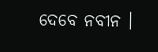ଦେବେ ନବୀନ ।